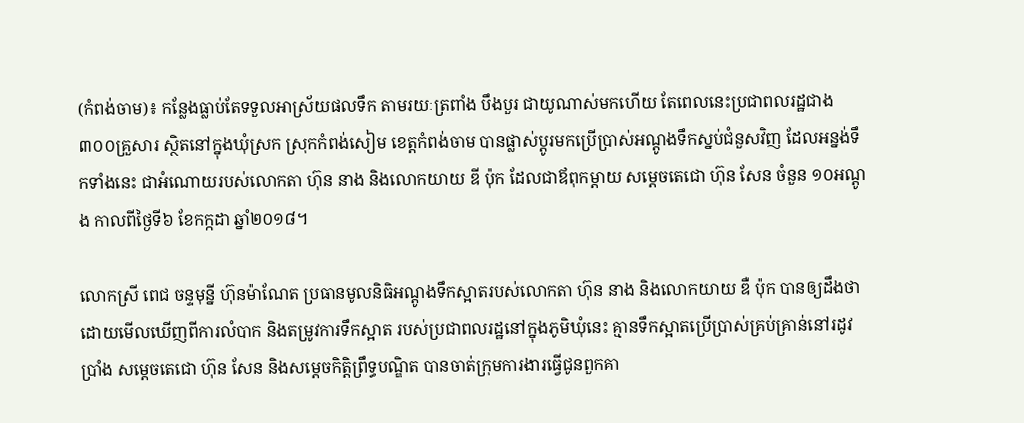(កំពង់ចាម)៖ កន្លែងធ្លាប់តែទទួលអាស្រ័យផលទឹក តាមរយៈត្រពាំង បឹងបួរ ជាយូណាស់មកហើយ តែពេលនេះប្រជាពលរដ្ឋជាង៣០០គ្រួសារ ស្ថិតនៅក្នុងឃុំស្រក ស្រុកកំពង់សៀម ខេត្តកំពង់ចាម បានផ្លាស់ប្តូរមកប្រើប្រាស់អណ្តូងទឹកស្នប់ជំនួសវិញ ដែលអន្នង់ទឹកទាំងនេះ ជាអំណោយរបស់លោកតា ហ៊ុន នាង និងលោកយាយ ឌី ប៉ុក ដែលជាឪពុកម្តាយ សម្តេចតេជោ ហ៊ុន សែន ចំនួន ១០អណ្តូង កាលពីថ្ងៃទី៦ ខែកក្កដា ឆ្នាំ២០១៨។

លោកស្រី ពេជ ចន្ទមុនី្ន ហ៊ុនម៉ាណែត ប្រធានមូលនិធិអណ្តូងទឹកស្អាតរបស់លោកតា ហ៊ុន នាង និងលោកយាយ ឌឺ ប៉ុក បានឲ្យដឹងថា ដោយមើលឃើញពីការលំបាក និងតម្រូវការទឹកស្អាត របស់ប្រជាពលរដ្ឋនៅក្នុងភូមិឃុំនេះ គ្មានទឹកស្អាតប្រើប្រាស់គ្រប់គ្រាន់នៅរដូវប្រាំង សម្តេចតេជោ ហ៊ុន សែន និងសម្តេចកិត្តិព្រឹទ្ធបណ្ឌិត បានចាត់ក្រុមការងារធ្វើជូនពួកគា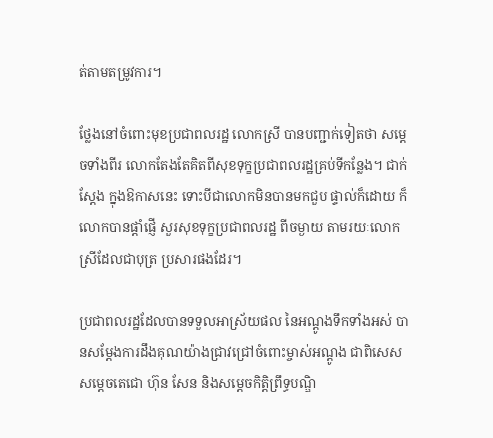ត់តាមតម្រូវការ។

ថ្លែងនៅចំពោះមុខប្រជាពលរដ្ឋ លោកស្រី បានបញ្ជាក់ទៀតថា សម្ដេចទាំងពីរ លោកតែងតែគិតពីសុខទុក្ខប្រជាពលរដ្ឋគ្រប់ទីកន្លែង។ ជាក់ស្តែង ក្នុងឱកាសនេះ ទោះបីជាលោកមិនបានមកជួប ផ្ទាល់ក៏ដោយ ក៏លោកបានផ្តាំផ្ញើ សួរសុខទុក្ខប្រជាពលរដ្ឋ ពីចម្ងាយ តាមរយៈលោកស្រីដែលជាបុត្រ ប្រសារផងដែរ។

ប្រជាពលរដ្ឋដែលបានទទួលអាស្រ័យផល នៃអណ្តូងទឹកទាំងអស់ បានសម្តែងការដឹងគុណយ៉ាងជ្រាវជ្រៅចំពោះម្ចាស់អណ្តូង ជាពិសេសសម្តេចតេជោ ហ៊ុន សែន និងសម្តេចកិត្តិព្រឹទ្ធបណ្ឌិ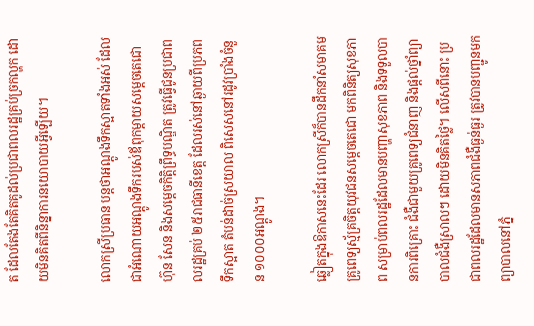ត ដែលតែងតែគិតគូដល់ប្រជាពលរដ្ឋគ្រប់ច្រកល្ហក ដោយមិនគិតពីនិន្នាការនយោបាយអ្វីឡើយ។

លោកស្រីប្រធាន បន្តថាអណ្តូងទឹកស្អាតទាំងអស់ ដែលជាអំណោយអណ្តូងទឹករបស់ឪពុកម្តាយសម្តេចតេជោ ហ៊ុន សែន និងសម្តេចកិត្តិព្រឹទ្ធបណ្ឌិត ត្រូវធ្វើជូនប្រជាពលរដ្ឋគ្រប់ ២៥រាជធានីខេត្ត ដែលរស់នៅឆ្ងាយពីប្រភពទឹកស្អាត តំបន់ដាច់ស្រយាល ពិសេសនៅរដូវប្រាំងចំនួន ១០០០អណ្តូង។

ឆ្លៀតក្នុងឱកាសនេះដែរ លោកស្រីក៏បានដឹកនាំសមាគមគ្រូពេទ្យស្ម័គ្រចិត្តយុវជនសម្ដេចតេជោ មកពិនិត្យសុខភាព សម្រាប់ពលរដ្ឋដែលមានបញ្ហាសុខភាព និងទទួលបានការពិគ្រោះ ជំងឺជាមួយគ្រូពេទ្យជំនាញ និងផ្តល់ថ្នាំព្យាបាលជំងឺស្រាលៗ ដោយមិនគិតថ្លៃ។ លើសពីនោះ ប្រជាពលរដ្ឋដែលមានសភាពជំងឺធ្ងន់ធ្ងរ ត្រូវបានបញ្ជូនមកព្យាបាលនៅភ្នំ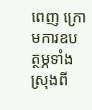ពេញ ក្រោមការឧបត្ថម្ភទាំងស្រុងពី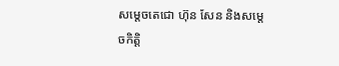សម្តេចតេជោ ហ៊ុន សែន និងសម្តេចកិត្តិ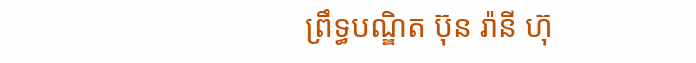ព្រឹទ្ធបណ្ឌិត ប៊ុន រ៉ានី ហ៊ុ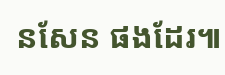នសែន ផងដែរ៕